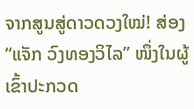ຈາກສູນສູ່ດາວດວງໃໝ່! ສ່ອງ “ແຈັກ ວົງທອງວິໄລ” ໜຶ່ງໃນຜູ້ເຂົ້າປະກວດ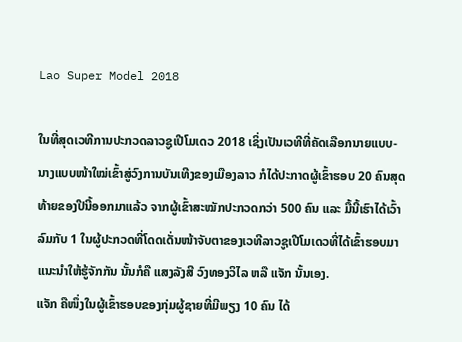Lao Super Model 2018

ໃນທີ່ສຸດເວທີການປະກວດລາວຊູເປີໂມເດວ 2018 ເຊິ່ງເປັນເວທີທີ່ຄັດເລືອກນາຍແບບ-ນາງແບບໜ້າໃໝ່ເຂົ້າສູ່ວົງການບັນເທີງຂອງເມືອງລາວ ກໍໄດ້ປະກາດຜູ້ເຂົ້າຮອບ 20 ຄົນສຸດທ້າຍຂອງປີນີ້ອອກມາແລ້ວ ຈາກຜູ້ເຂົ້າສະໝັກປະກວດກວ່າ 500 ຄົນ ແລະ ມື້ນີ້ເຮົາໄດ້ເວົ້າລົມກັບ 1 ໃນຜູ້ປະກວດທີ່ໂດດເດັ່ນໜ້າຈັບຕາຂອງເວທີລາວຊູເປີໂມເດວທີ່ໄດ້ເຂົ້າຮອບມາແນະນຳໃຫ້ຮູ້ຈັກກັນ ນັ້ນກໍຄື ແສງລັງສີ ວົງທອງວິໄລ ຫລື ແຈັກ ນັ້ນເອງ.
ແຈັກ ຄືໜຶ່ງໃນຜູ້ເຂົ້າຮອບຂອງກຸ່ມຜູ້ຊາຍທີ່ມີພຽງ 10 ຄົນ ໄດ້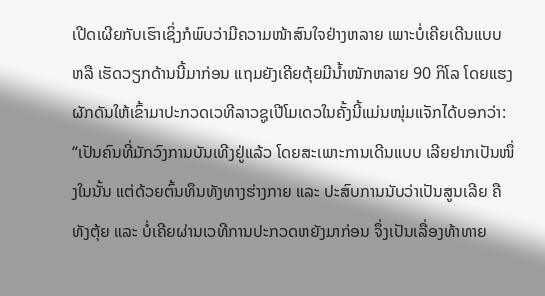ເປີດເຜີຍກັບເຮົາເຊິ່ງກໍພົບວ່າມີຄວາມໜ້າສົນໃຈຢ່າງຫລາຍ ເພາະບໍ່ເຄີຍເດີນແບບ ຫລື ເຮັດວຽກດ້ານນີ້ມາກ່ອນ ແຖມຍັງເຄີຍຕຸ້ຍມີນ້ຳໜັກຫລາຍ 90 ກິໂລ ໂດຍແຮງຜັກດັນໃຫ້ເຂົ້າມາປະກວດເວທີລາວຊູເປີໂມເດວໃນຄັ້ງນີ້ແມ່ນໜຸ່ມແຈັກໄດ້ບອກວ່າ: “ເປັນຄົນທີ່ມັກວົງການບັນເທີງຢູ່ແລ້ວ ໂດຍສະເພາະການເດີນແບບ ເລີຍຢາກເປັນໜຶ່ງໃນນັ້ນ ແຕ່ດ້ວຍຕົ້ນທຶນທັງທາງຮ່າງກາຍ ແລະ ປະສົບການນັບວ່າເປັນສູນເລີຍ ຄືທັງຕຸ້ຍ ແລະ ບໍ່ເຄີຍຜ່ານເວທີການປະກວດຫຍັງມາກ່ອນ ຈຶ່ງເປັນເລື່ອງທ້າທາຍ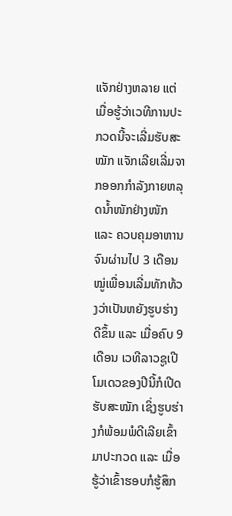ແຈັກຢ່າງຫລາຍ ແຕ່ເມື່ອຮູ້ວ່າເວທີການປະກວດນີ້ຈະເລີ່ມຮັບສະໝັກ ແຈັກເລີຍເລີ່ມຈາກອອກກຳລັງກາຍຫລຸດນ້ຳໜັກຢ່າງໜັກ ແລະ ຄວບຄຸມອາຫານ ຈົນຜ່ານໄປ 3 ເດືອນໝູ່ເພື່ອນເລີ່ມທັກທ້ວງວ່າເປັນຫຍັງຮູບຮ່າງດີຂຶ້ນ ແລະ ເມື່ອຄົບ 9 ເດືອນ ເວທີລາວຊູເປີໂມເດວຂອງປີນີ້ກໍເປີດຮັບສະໝັກ ເຊິ່ງຮູບຮ່າງກໍພ້ອມພໍດີເລີຍເຂົ້າມາປະກວດ ແລະ ເມື່ອຮູ້ວ່າເຂົ້າຮອບກໍຮູ້ສຶກ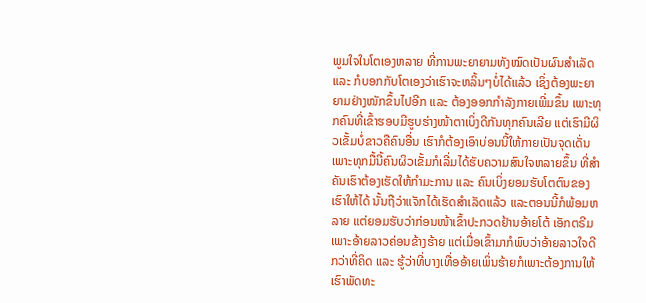ພູມໃຈໃນໂຕເອງຫລາຍ ທີ່ການພະຍາຍາມທັງໝົດເປັນຜົນສຳເລັດ ແລະ ກໍບອກກັບໂຕເອງວ່າເຮົາຈະຫລິ້ນໆບໍ່ໄດ້ແລ້ວ ເຊິ່ງຕ້ອງພະຍາຍາມຢ່າງໜັກຂຶ້ນໄປອີກ ແລະ ຕ້ອງອອກກຳລັງກາຍເພີ່ມຂຶ້ນ ເພາະທຸກຄົນທີ່ເຂົ້າຮອບມີຮູບຮ່າງໜ້າຕາເບິ່ງດີກັນທຸກຄົນເລີຍ ແຕ່ເຮົາມີຜິວເຂັ້ມບໍ່ຂາວຄືຄົນອື່ນ ເຮົາກໍຕ້ອງເອົາບ່ອນນີ້ໃຫ້ກາຍເປັນຈຸດເດັ່ນ ເພາະທຸກມື້ນີ້ຄົນຜິວເຂັ້ມກໍເລີ່ມໄດ້ຮັບຄວາມສົນໃຈຫລາຍຂຶ້ນ ທີ່ສຳຄັນເຮົາຕ້ອງເຮັດໃຫ້ກຳມະການ ແລະ ຄົນເບິ່ງຍອມຮັບໂຕຕົນຂອງເຮົາໃຫ້ໄດ້ ນັ້ນຖືວ່າແຈັກໄດ້ເຮັດສຳເລັດແລ້ວ ແລະຕອນນີ້ກໍພ້ອມຫລາຍ ແຕ່ຍອມຮັບວ່າກ່ອນໜ້າເຂົ້າປະກວດຢ້ານອ້າຍໂຕ້ ເອັກຕຣີມ ເພາະອ້າຍລາວຄ່ອນຂ້າງຮ້າຍ ແຕ່ເມື່ອເຂົ້າມາກໍພົບວ່າອ້າຍລາວໃຈດີກວ່າທີ່ຄິດ ແລະ ຮູ້ວ່າທີ່ບາງເທື່ອອ້າຍເພິ່ນຮ້າຍກໍເພາະຕ້ອງການໃຫ້ເຮົາພັດທະ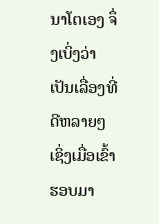ນາໂຕເອງ ຈຶ່ງເບິ່ງວ່າເປັນເລື່ອງທີ່ດີຫລາຍໆ ເຊິ່ງເມື່ອເຂົ້າຮອບມາ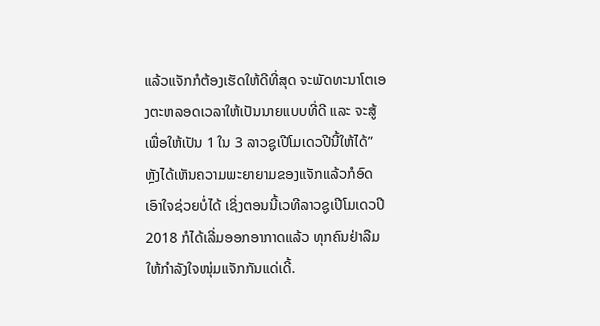ແລ້ວແຈັກກໍຕ້ອງເຮັດໃຫ້ດີທີ່ສຸດ ຈະພັດທະນາໂຕເອງຕະຫລອດເວລາໃຫ້ເປັນນາຍແບບທີ່ດີ ແລະ ຈະສູ້ເພື່ອໃຫ້ເປັນ 1 ໃນ 3 ລາວຊູເປີໂມເດວປີນີ້ໃຫ້ໄດ້”
ຫຼັງໄດ້ເຫັນຄວາມພະຍາຍາມຂອງແຈັກແລ້ວກໍອົດເອົາໃຈຊ່ວຍບໍ່ໄດ້ ເຊິ່ງຕອນນີ້ເວທີລາວຊູເປີໂມເດວປີ 2018 ກໍໄດ້ເລີ່ມອອກອາກາດແລ້ວ ທຸກຄົນຢ່າລືມໃຫ້ກຳລັງໃຈໜຸ່ມແຈັກກັນແດ່ເດີ້.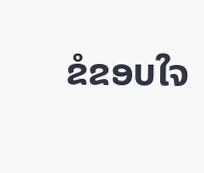ຂໍຂອບໃຈ